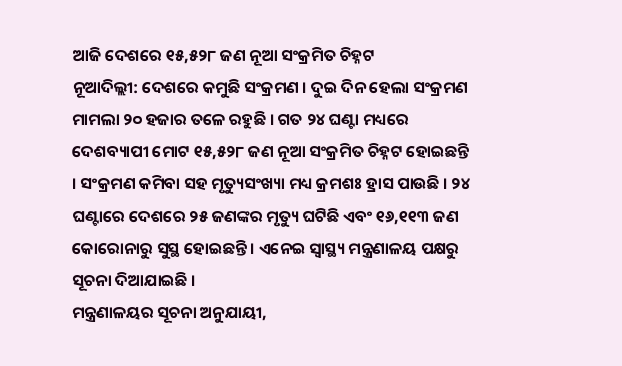ଆଜି ଦେଶରେ ୧୫,୫୨୮ ଜଣ ନୂଆ ସଂକ୍ରମିତ ଚିହ୍ନଟ
ନୂଆଦିଲ୍ଲୀ: ଦେଶରେ କମୁଛି ସଂକ୍ରମଣ । ଦୁଇ ଦିନ ହେଲା ସଂକ୍ରମଣ ମାମଲା ୨୦ ହଜାର ତଳେ ରହୁଛି । ଗତ ୨୪ ଘଣ୍ଟା ମଧ୍ୟରେ ଦେଶବ୍ୟାପୀ ମୋଟ ୧୫,୫୨୮ ଜଣ ନୂଆ ସଂକ୍ରମିତ ଚିହ୍ନଟ ହୋଇଛନ୍ତି । ସଂକ୍ରମଣ କମିବା ସହ ମୃତ୍ୟୁସଂଖ୍ୟା ମଧ୍ୟ କ୍ରମଶଃ ହ୍ରାସ ପାଉଛି । ୨୪ ଘଣ୍ଟାରେ ଦେଶରେ ୨୫ ଜଣଙ୍କର ମୃତ୍ୟୁ ଘଟିଛି ଏବଂ ୧୬,୧୧୩ ଜଣ କୋରୋନାରୁ ସୁସ୍ଥ ହୋଇଛନ୍ତି । ଏନେଇ ସ୍ବାସ୍ଥ୍ୟ ମନ୍ତ୍ରଣାଳୟ ପକ୍ଷରୁ ସୂଚନା ଦିଆଯାଇଛି ।
ମନ୍ତ୍ରଣାଳୟର ସୂଚନା ଅନୁଯାୟୀ,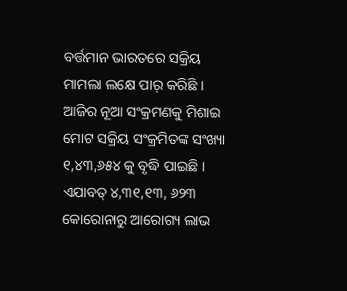ବର୍ତ୍ତମାନ ଭାରତରେ ସକ୍ରିୟ ମାମଲା ଲକ୍ଷେ ପାର୍ କରିଛି । ଆଜିର ନୂଆ ସଂକ୍ରମଣକୁ ମିଶାଇ ମୋଟ ସକ୍ରିୟ ସଂକ୍ରମିତଙ୍କ ସଂଖ୍ୟା ୧,୪୩,୬୫୪ କୁ ବୃଦ୍ଧି ପାଇଛି । ଏଯାବତ୍ ୪,୩୧,୧୩, ୬୨୩ କୋରୋନାରୁ ଆରୋଗ୍ୟ ଲାଭ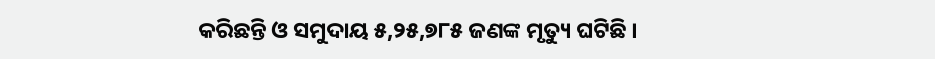କରିଛନ୍ତି ଓ ସମୁଦାୟ ୫,୨୫,୭୮୫ ଜଣଙ୍କ ମୃତ୍ୟୁ ଘଟିଛି ।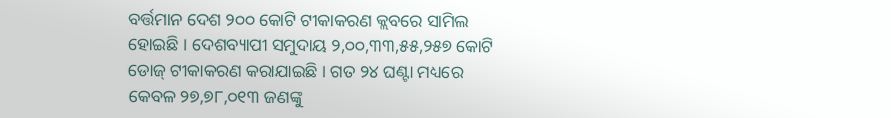ବର୍ତ୍ତମାନ ଦେଶ ୨୦୦ କୋଟି ଟୀକାକରଣ କ୍ଲବରେ ସାମିଲ ହୋଇଛି । ଦେଶବ୍ୟାପୀ ସମୁଦାୟ ୨,୦୦,୩୩,୫୫,୨୫୭ କୋଟି ଡୋଜ୍ ଟୀକାକରଣ କରାଯାଇଛି । ଗତ ୨୪ ଘଣ୍ଟା ମଧ୍ୟରେ କେବଳ ୨୭,୭୮,୦୧୩ ଜଣଙ୍କୁ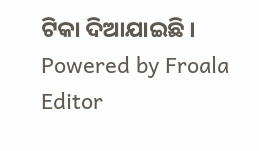ଟିକା ଦିଆଯାଇଛି ।
Powered by Froala Editor